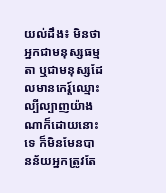យល់ដឹង៖ មិនថាអ្នកជាមនុស្សធម្មតា ឬជាមនុស្សដែលមានកេរ្ត៍ឈ្មោះល្បីល្បាញយ៉ាងណាក៏ដោយនោះទេ ក៏មិនមែនបានន័យអ្នកត្រូវតែ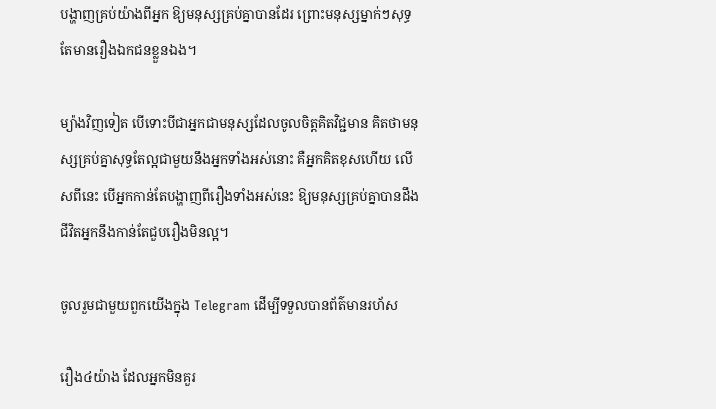បង្ហាញគ្រប់យ៉ាងពីអ្នក ឱ្យមនុស្សគ្រប់គ្នាបានដែរ ព្រោះមនុស្សម្នាក់ៗសុទ្ធតែមានរឿងឯកជនខ្លួនឯង។

ម្យ៉ាងវិញទៀត បើទោះបីជាអ្នកជាមនុស្សដែលចូលចិត្តគិតវិជ្ជមាន គិតថាមនុស្សគ្រប់គ្នាសុទ្ធតែល្អជាមួយនឹងអ្នកទាំងអស់នោះ គឺអ្នកគិតខុសហើយ លើសពីនេះ បើអ្នកកាន់តែបង្ហាញពីរឿងទាំងអស់នេះ ឱ្យមនុស្សគ្រប់គ្នាបានដឹង ជីវិតអ្នកនឹងកាន់តែជួបរឿងមិនល្អ។

ចូលរួមជាមួយពួកយើងក្នុង Telegram ដើម្បីទទួលបានព័ត៌មានរហ័ស

រឿង៤យ៉ាង ដែលអ្នកមិនគួរ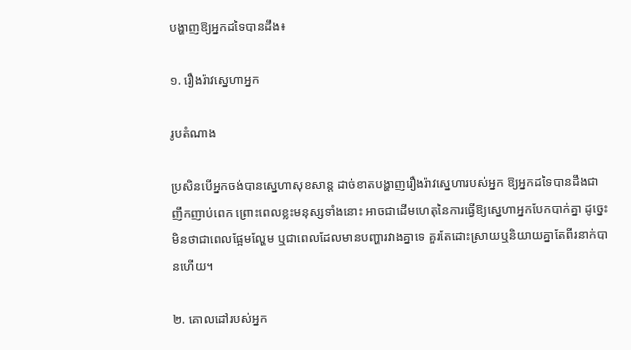បង្ហាញឱ្យអ្នកដទៃបានដឹង៖

១. រឿងរ៉ាវស្នេហាអ្នក

រូបតំណាង

ប្រសិនបើអ្នកចង់បានស្នេហាសុខសាន្ត ដាច់ខាតបង្ហាញរឿងរ៉ាវស្នេហារបស់អ្នក ឱ្យអ្នកដទៃបានដឹងជាញឹកញាប់ពេក ព្រោះពេលខ្លះមនុស្សទាំងនោះ អាចជាដើមហេតុនៃការធ្វើឱ្យស្នេហាអ្នកបែកបាក់គ្នា ដូច្នេះមិនថាជាពេលផ្អែមល្ហែម ឬជាពេលដែលមានបញ្ហារវាងគ្នាទេ គួរតែដោះស្រាយឬនិយាយគ្នាតែពីរនាក់បានហើយ។

២. គោលដៅរបស់អ្នក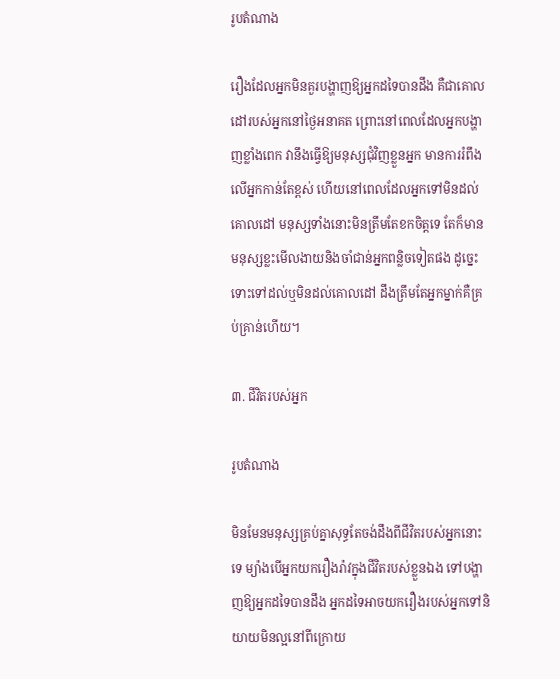រូបតំណាង

រឿងដែលអ្នកមិនគួរបង្ហាញឱ្យអ្នកដទៃបានដឹង គឺជាគោលដៅរបស់អ្នកនៅថ្ងៃអនាគត ព្រោះនៅពេលដែលអ្នកបង្ហាញខ្លាំងពេក វានឹងធ្វើឱ្យមនុស្សជុំវិញខ្លួនអ្នក មានការរំពឹងលើអ្នកកាន់តែខ្ពស់ ហើយនៅពេលដែលអ្នកទៅមិនដល់គោលដៅ មនុស្សទាំងនោះមិនត្រឹមតែខកចិត្តទេ តែក៏មានមនុស្សខ្លះមើលងាយនិងចាំជាន់អ្នកពន្លិចទៀតផង ដូច្នេះទោះទៅដល់ឬមិនដល់គោលដៅ ដឹងត្រឹមតែអ្នកម្នាក់គឺគ្រប់គ្រាន់ហើយ។

៣. ជីវិតរបស់អ្នក

រូបតំណាង

មិនមែនមនុស្សគ្រប់គ្នាសុទ្ធតែចង់ដឹងពីជីវិតរបស់អ្នកនោះទេ ម្យ៉ាងបើអ្នកយករឿងរ៉ាវក្នុងជីវិតរបស់ខ្លួនឯង ទៅបង្ហាញឱ្យអ្នកដទៃបានដឹង អ្នកដទៃអាចយករឿងរបស់អ្នកទៅនិយាយមិនល្អនៅពីក្រោយ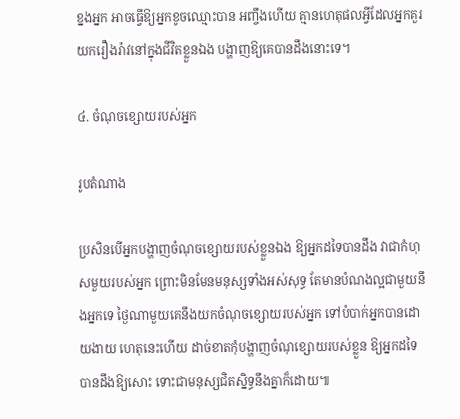ខ្នងអ្នក អាចធ្វើឱ្យអ្នកខូចឈ្មោះបាន អញ្ចឹងហើយ គ្មានហេតុផលអ្វីដែលអ្នកគួរយករឿងរ៉ាវនៅក្នុងជីវិតខ្លួនឯង បង្ហាញឱ្យគេបានដឹងនោះទេ។

៤. ចំណុចខ្សោយរបស់អ្នក

រូបតំណាង

ប្រសិនបើអ្នកបង្ហាញចំណុចខ្សោយរបស់ខ្លួនឯង ឱ្យអ្នកដទៃបានដឹង វាជាកំហុសមួយរបស់អ្នក ព្រោះមិនមែនមនុស្សទាំងអស់សុទ្ធ តែមានបំណងល្អជាមួយនឹងអ្នកទេ ថ្ងៃណាមួយគេនឹងយកចំណុចខ្សោយរបស់អ្នក ទៅបំបាក់អ្នកបានដោយងាយ ហេតុនេះហើយ ដាច់ខាតកុំបង្ហាញចំណុខ្សោយរបស់ខ្លួន ឱ្យអ្នកដទៃបានដឹងឱ្យសោះ ទោះជាមនុស្សជិតស្និទ្ធនឹងគ្នាក៏ដោយ៕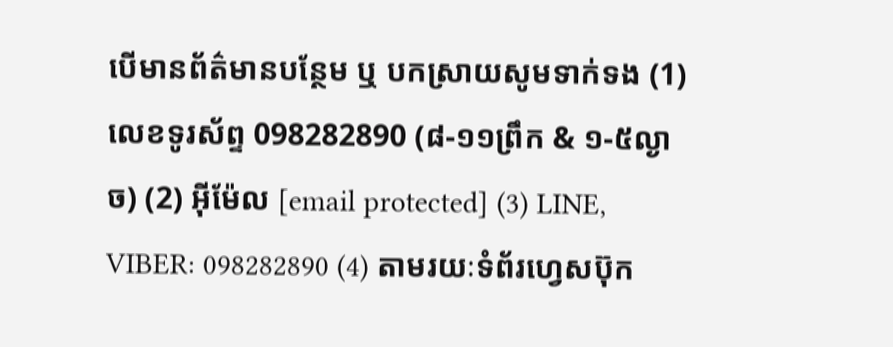បើមានព័ត៌មានបន្ថែម ឬ បកស្រាយសូមទាក់ទង (1) លេខទូរស័ព្ទ 098282890 (៨-១១ព្រឹក & ១-៥ល្ងាច) (2) អ៊ីម៉ែល [email protected] (3) LINE, VIBER: 098282890 (4) តាមរយៈទំព័រហ្វេសប៊ុក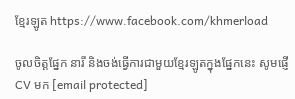ខ្មែរឡូត https://www.facebook.com/khmerload

ចូលចិត្តផ្នែក នារី និងចង់ធ្វើការជាមួយខ្មែរឡូតក្នុងផ្នែកនេះ សូមផ្ញើ CV មក [email protected]